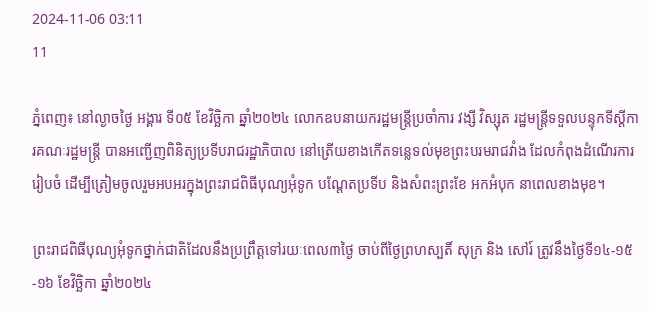2024-11-06 03:11
11

ភ្នំពេញ៖ នៅល្ងាចថ្ងៃ អង្គារ ទី០៥ ខែវិច្ឆិកា ឆ្នាំ២០២៤ លោកឧបនាយករដ្ឋមន្រ្តីប្រចាំការ វង្សី វិស្សុត រដ្ឋមន្រ្តីទទួលបន្ទុកទីស្តីការគណៈរដ្ឋមន្រ្តី បានអញ្ជើញពិនិត្យប្រទីបរាជរដ្ឋាភិបាល នៅត្រើយខាងកើតទន្លេទល់មុខព្រះបរមរាជវាំង ដែលកំពុងដំណើរការរៀបចំ ដើម្បីត្រៀមចូលរួមអបអរក្នុងព្រះរាជពិធីបុណ្យអុំទូក បណ្ដែតប្រទីប និងសំពះព្រះខែ អកអំបុក នាពេលខាងមុខ។

ព្រះរាជពិធីបុណ្យអុំទូកថ្នាក់ជាតិដែលនឹងប្រព្រឹត្តទៅរយៈពេល៣ថ្ងៃ ចាប់ពីថ្ងៃព្រហស្បតិ៍ សុក្រ និង សៅរ៍ ត្រូវនឹងថ្ងៃទី១៤-១៥-១៦ ខែវិច្ឆិកា ឆ្នាំ២០២៤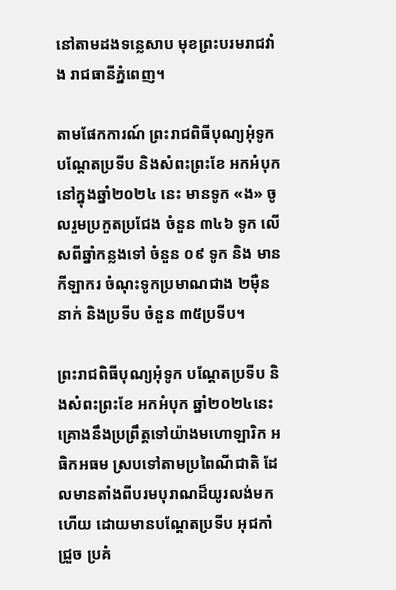នៅតាមដងទន្លេសាប មុខព្រះបរមរាជវាំង រាជធានីភ្នំពេញ។

តាមផែកការណ៍ ព្រះរាជពិធីបុណ្យអុំទូក បណ្ដែតប្រទីប និងសំពះព្រះខែ អកអំបុកនៅក្នុងឆ្នាំ២០២៤ នេះ មានទូក «ង» ចូលរួមប្រកួតប្រជែង ចំនួន ៣៤៦ ទូក លើសពីឆ្នាំកន្លងទៅ ចំនួន ០៩ ទូក និង មានកីឡាករ ចំណុះទូកប្រមាណជាង ២ម៉ឺននាក់ និងប្រទីប ចំនួន ៣៥ប្រទីប។

ព្រះរាជពិធីបុណ្យអុំទូក បណ្ដែតប្រទីប និងសំពះព្រះខែ អកអំបុក ឆ្នាំ២០២៤នេះ គ្រោងនឹងប្រព្រឹត្តទៅយ៉ាងមហោឡារិក អធិកអធម ស្របទៅតាមប្រពៃណីជាតិ ដែលមានតាំងពីបរមបុរាណដ៏យូរលង់មកហើយ ដោយមានបណ្តែតប្រទីប អុជកាំជ្រួច ប្រគំ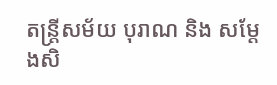តន្ត្រីសម័យ បុរាណ និង សម្តែងសិ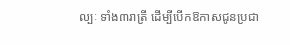ល្បៈ ទាំង៣រាត្រី ដើម្បីបើកឱកាសជូនប្រជា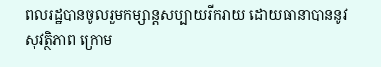ពលរដ្ឋបានចូលរួមកម្សាន្តសប្បាយរីករាយ ដោយធានាបាននូវសុវត្ថិភាព ក្រោម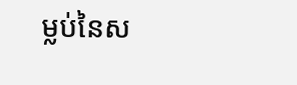ម្លប់នៃស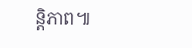ន្តិភាព៕